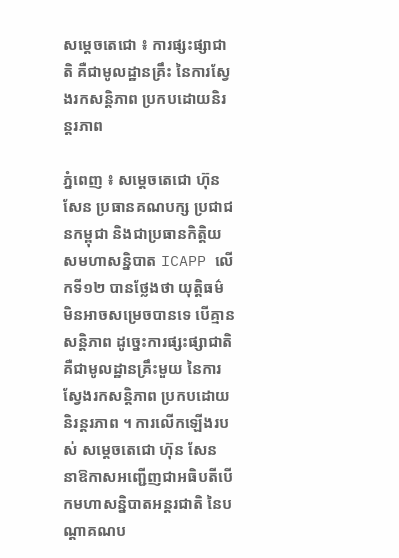សម្ដេចតេជោ ៖ ការផ្សះផ្សាជាតិ គឺជាមូលដ្ឋានគ្រឹះ នៃការស្វែងរកសន្តិភាព ប្រកបដោយនិរន្តរភាព

ភ្នំពេញ ៖ សម្ដេចតេជោ ហ៊ុន សែន ប្រធានគណបក្ស ប្រជាជនកម្ពុជា និងជាប្រធានកិត្តិយសមហាសន្និបាត ICAPP លើកទី១២ បានថ្លែងថា យុត្តិធម៌ មិនអាចសម្រេចបានទេ បើគ្មានសន្តិភាព ដូច្នេះការផ្សះផ្សាជាតិ គឺជាមូលដ្ឋានគ្រឹះមួយ នៃការស្វែងរកសន្តិភាព ប្រកបដោយនិរន្តរភាព ។ ការលើកឡើងរបស់ សម្ដេចតេជោ ហ៊ុន សែន នាឱកាសអញ្ជើញជាអធិបតីបើកមហាសន្និបាតអន្តរជាតិ នៃបណ្តាគណប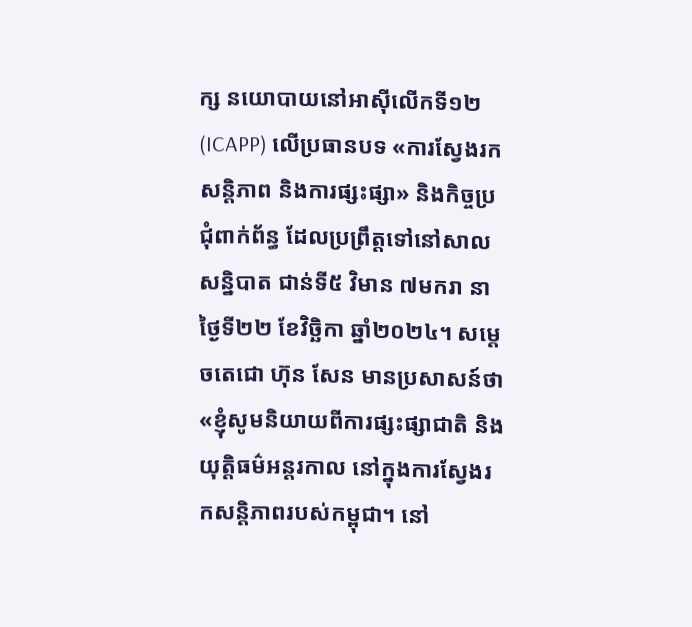ក្ស នយោបាយនៅអាស៊ីលើកទី១២ (ICAPP) លើប្រធានបទ «ការស្វែងរកសន្តិភាព និងការផ្សះផ្សា» និងកិច្ចប្រជុំពាក់ព័ន្ធ ដែលប្រព្រឹត្តទៅនៅសាលសន្និបាត ជាន់ទី៥ វិមាន ៧មករា នាថ្ងៃទី២២ ខែវិច្ឆិកា ឆ្នាំ២០២៤។ សម្ដេចតេជោ ហ៊ុន សែន មានប្រសាសន៍ថា «ខ្ញុំសូមនិយាយពីការផ្សះផ្សាជាតិ និងយុត្តិធម៌អន្តរកាល នៅក្នុងការស្វែងរកសន្តិភាពរបស់កម្ពុជា។ នៅ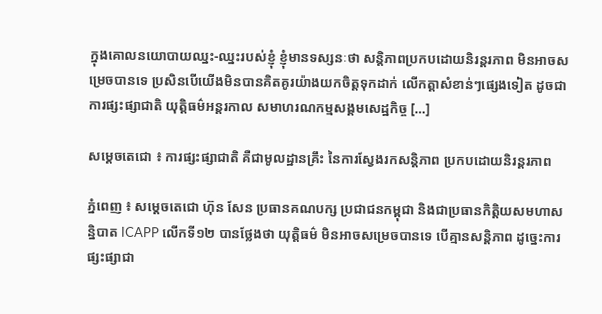ក្នុងគោលនយោបាយឈ្នះ-ឈ្នះរបស់ខ្ញុំ ខ្ញុំមានទស្សនៈថា សន្តិភាពប្រកបដោយនិរន្តរភាព មិនអាចសម្រេចបានទេ ប្រសិនបើយើងមិនបានគិតគូរយ៉ាងយកចិត្តទុកដាក់ លើកត្តាសំខាន់ៗផ្សេងទៀត ដូចជា ការផ្សះផ្សាជាតិ យុត្តិធម៌អន្តរកាល សមាហរណកម្មសង្គមសេដ្ឋកិច្ច […]

សម្ដេចតេជោ ៖ ការផ្សះផ្សាជាតិ គឺជាមូលដ្ឋានគ្រឹះ នៃការស្វែងរកសន្តិភាព ប្រកបដោយនិរន្តរភាព

ភ្នំពេញ ៖ សម្ដេចតេជោ ហ៊ុន សែន ប្រធានគណបក្ស ប្រជាជនកម្ពុជា និងជាប្រធានកិត្តិយសមហាសន្និបាត ICAPP លើកទី១២ បានថ្លែងថា យុត្តិធម៌ មិនអាចសម្រេចបានទេ បើគ្មានសន្តិភាព ដូច្នេះការផ្សះផ្សាជា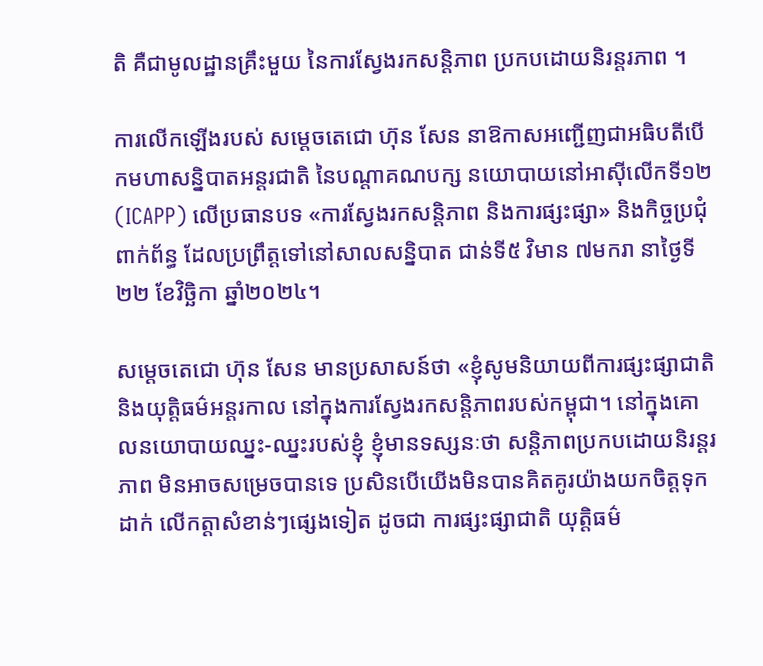តិ គឺជាមូលដ្ឋានគ្រឹះមួយ នៃការស្វែងរកសន្តិភាព ប្រកបដោយនិរន្តរភាព ។

ការលើកឡើងរបស់ សម្ដេចតេជោ ហ៊ុន សែន នាឱកាសអញ្ជើញជាអធិបតីបើកមហាសន្និបាតអន្តរជាតិ នៃបណ្តាគណបក្ស នយោបាយនៅអាស៊ីលើកទី១២ (ICAPP) លើប្រធានបទ «ការស្វែងរកសន្តិភាព និងការផ្សះផ្សា» និងកិច្ចប្រជុំពាក់ព័ន្ធ ដែលប្រព្រឹត្តទៅនៅសាលសន្និបាត ជាន់ទី៥ វិមាន ៧មករា នាថ្ងៃទី២២ ខែវិច្ឆិកា ឆ្នាំ២០២៤។

សម្ដេចតេជោ ហ៊ុន សែន មានប្រសាសន៍ថា «ខ្ញុំសូមនិយាយពីការផ្សះផ្សាជាតិ និងយុត្តិធម៌អន្តរកាល នៅក្នុងការស្វែងរកសន្តិភាពរបស់កម្ពុជា។ នៅក្នុងគោលនយោបាយឈ្នះ-ឈ្នះរបស់ខ្ញុំ ខ្ញុំមានទស្សនៈថា សន្តិភាពប្រកបដោយនិរន្តរភាព មិនអាចសម្រេចបានទេ ប្រសិនបើយើងមិនបានគិតគូរយ៉ាងយកចិត្តទុកដាក់ លើកត្តាសំខាន់ៗផ្សេងទៀត ដូចជា ការផ្សះផ្សាជាតិ យុត្តិធម៌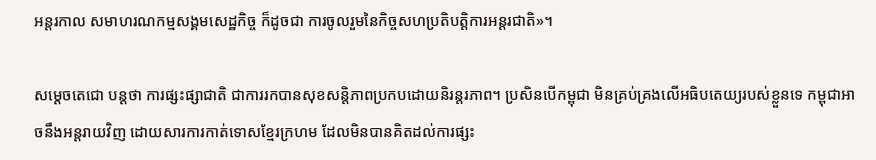អន្តរកាល សមាហរណកម្មសង្គមសេដ្ឋកិច្ច ក៏ដូចជា ការចូលរួមនៃកិច្ចសហប្រតិបត្តិការអន្តរជាតិ»។

សម្ដេចតេជោ បន្ដថា ការផ្សះផ្សាជាតិ ជាការរកបានសុខសន្តិភាពប្រកបដោយនិរន្តរភាព។ ប្រសិនបើកម្ពុជា មិនគ្រប់គ្រងលើអធិបតេយ្យរបស់ខ្លួនទេ កម្ពុជាអាចនឹងអន្តរាយវិញ ដោយសារការកាត់ទោសខ្មែរក្រហម ដែលមិនបានគិតដល់ការផ្សះ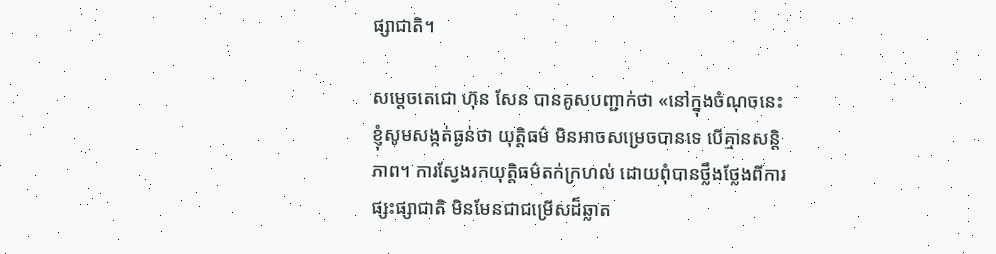ផ្សាជាតិ។

សម្ដេចតេជោ ហ៊ុន សែន បានគូសបញ្ជាក់ថា «នៅក្នុងចំណុចនេះ ខ្ញុំសូមសង្កត់ធ្ងន់ថា យុត្តិធម៌ មិនអាចសម្រេចបានទេ បើគ្មានសន្តិភាព។ ការស្វែងរកយុត្តិធម៌តក់ក្រហល់ ដោយពុំបានថ្លឹងថ្លែងពីការផ្សះផ្សាជាតិ មិនមែនជាជម្រើសដ៏ឆ្លាត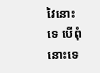វៃនោះទេ បើពុំនោះទេ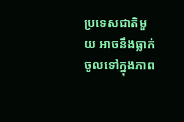ប្រទេសជាតិមួយ អាចនឹងធ្លាក់ចូលទៅក្នុងភាព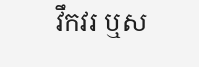វឹកវរ ឬស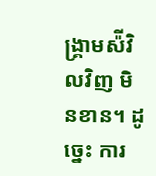ង្គ្រាមស៉ីវិលវិញ មិនខាន។ ដូច្នេះ ការ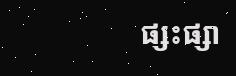ផ្សះផ្សា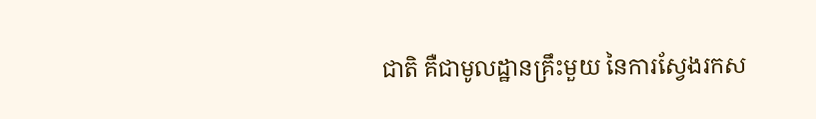ជាតិ គឺជាមូលដ្ឋានគ្រឹះមួយ នៃការស្វែងរកស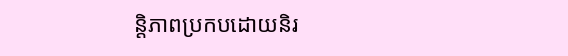ន្តិភាពប្រកបដោយនិរ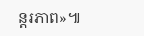ន្តរភាព»៕